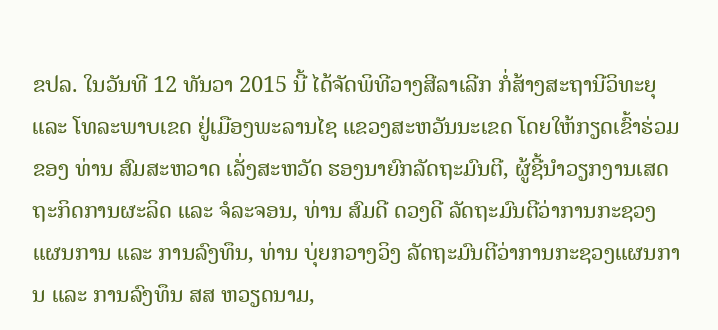ຂປລ. ໃນວັນທີ 12 ທັນວາ 2015 ນີ້ ໄດ້ຈັດພິທີວາງສີລາເລີກ ກໍ່ສ້າງສະຖານີວິທະຍຸ ແລະ ໂທລະພາບເຂດ ຢູ່ເມືອງພະລານໄຊ ແຂວງສະຫວັນນະເຂດ ໂດຍໃຫ້ກຽດເຂົ້າຮ່ວມຂອງ ທ່ານ ສົມສະຫວາດ ເລັ່ງສະຫວັດ ຮອງນາຍົກລັດຖະມົນຕີ, ຜູ້ຊີ້ນໍາວຽກງານເສດຖະກິດການຜະລິດ ແລະ ຈໍລະຈອນ, ທ່ານ ສົມດີ ດວງດີ ລັດຖະມົນຕີວ່າການກະຊວງແຜນການ ແລະ ການລົງທຶນ, ທ່ານ ບຸ່ຍກວາງວິງ ລັດຖະມົນຕີວ່າການກະຊວງແຜນການ ແລະ ການລົງທຶນ ສສ ຫວຽດນາມ,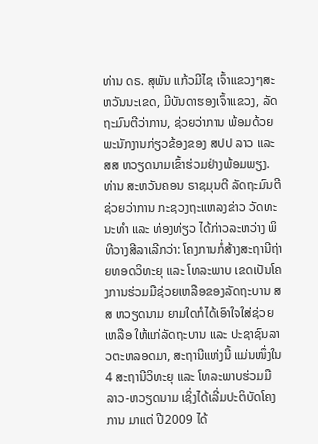ທ່ານ ດຣ. ສຸພັນ ແກ້ວມີໄຊ ເຈົ້າແຂວງໆສະຫວັນນະເຂດ, ມີບັນດາຮອງເຈົ້າແຂວງ, ລັດຖະມົນຕີວ່າການ, ຊ່ວຍວ່າການ ພ້ອມດ້ວຍພະນັກງານກ່ຽວຂ້ອງຂອງ ສປປ ລາວ ແລະ ສສ ຫວຽດນາມເຂົ້າຮ່ວມຢ່າງພ້ອມພຽງ.
ທ່ານ ສະຫວັນຄອນ ຣາຊມຸນຕີ ລັດຖະມົນຕີຊ່ວຍວ່າການ ກະຊວງຖະແຫລງຂ່າວ ວັດທະນະທໍາ ແລະ ທ່ອງທ່ຽວ ໄດ້ກ່າວລະຫວ່າງ ພິທີວາງສີລາເລີກວ່າ: ໂຄງການກໍ່ສ້າງສະຖານີຖ່າຍທອດວິທະຍຸ ແລະ ໂທລະພາບ ເຂດເປັນໂຄງການຮ່ວມມືຊ່ວຍເຫລືອຂອງລັດຖະບານ ສສ ຫວຽດນາມ ຍາມໃດກໍໄດ້ເອົາໃຈໃສ່ຊ່ວຍເຫລືອ ໃຫ້ແກ່ລັດຖະບານ ແລະ ປະຊາຊົນລາວຕະຫລອດມາ, ສະຖານີແຫ່ງນີ້ ແມ່ນໜຶ່ງໃນ 4 ສະຖານີວິທະຍຸ ແລະ ໂທລະພາບຮ່ວມມື ລາວ-ຫວຽດນາມ ເຊິ່ງໄດ້ເລີ່ມປະຕິບັດໂຄງການ ມາແຕ່ ປີ2009 ໄດ້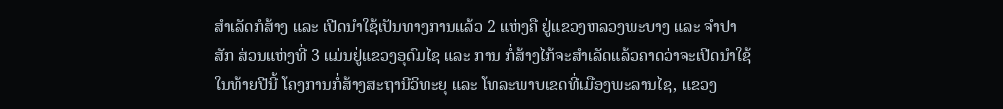ສໍາເລັດກໍສ້າງ ແລະ ເປີດນໍາໃຊ້ເປັນທາງການແລ້ວ 2 ແຫ່ງຄື ຢູ່ແຂວງຫລວງພະບາງ ແລະ ຈໍາປາສັກ ສ່ວນແຫ່ງທີ່ 3 ແມ່ນຢູ່ແຂວງອຸດົມໄຊ ແລະ ການ ກໍ່ສ້າງໄກ້ຈະສໍາເລັດແລ້ວຄາດວ່າຈະເປີດນໍາໃຊ້ໃນທ້າຍປີນີ້ ໂຄງການກໍ່ສ້າງສະຖານີວິທະຍຸ ແລະ ໂທລະພາບເຂດທີ່ເມືອງພະລານໄຊ, ແຂວງ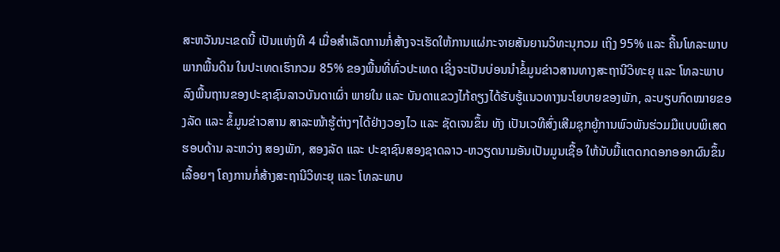ສະຫວັນນະເຂດນີ້ ເປັນແຫ່ງທີ 4 ເມື່ອສໍາເລັດການກໍ່ສ້າງຈະເຮັດໃຫ້ການແຜ່ກະຈາຍສັນຍານວິທະນຸກວມ ເຖິງ 95% ແລະ ຄື້ນໂທລະພາບພາກພື້ນດິນ ໃນປະເທດເຮົາກວມ 85% ຂອງພື້ນທີ່ທົ່ວປະເທດ ເຊິ່ງຈະເປັນບ່ອນນໍາຂໍ້ມູນຂ່າວສານທາງສະຖານີວິທະຍຸ ແລະ ໂທລະພາບລົງພື້ນຖານຂອງປະຊາຊົນລາວບັນດາເຜົ່າ ພາຍໃນ ແລະ ບັນດາແຂວງໄກ້ຄຽງໄດ້ຮັບຮູ້ແນວທາງນະໂຍບາຍຂອງພັກ, ລະບຽບກົດໝາຍຂອງລັດ ແລະ ຂໍ້ມູນຂ່າວສານ ສາລະໜ້າຮູ້ຕ່າງໆໄດ້ຢ່າງວອງໄວ ແລະ ຊັດເຈນຂຶ້ນ ທັງ ເປັນເວທີສົ່ງເສີມຊຸກຍູ້ການພົວພັນຮ່ວມມືແບບພິເສດຮອບດ້ານ ລະຫວ່າງ ສອງພັກ, ສອງລັດ ແລະ ປະຊາຊົນສອງຊາດລາວ-ຫວຽດນາມອັນເປັນມູນເຊື້ອ ໃຫ້ນັບມື້ແຕດກດອກອອກຜົນຂຶ້ນເລື້ອຍໆ ໂຄງການກໍ່ສ້າງສະຖານີວິທະຍຸ ແລະ ໂທລະພາບ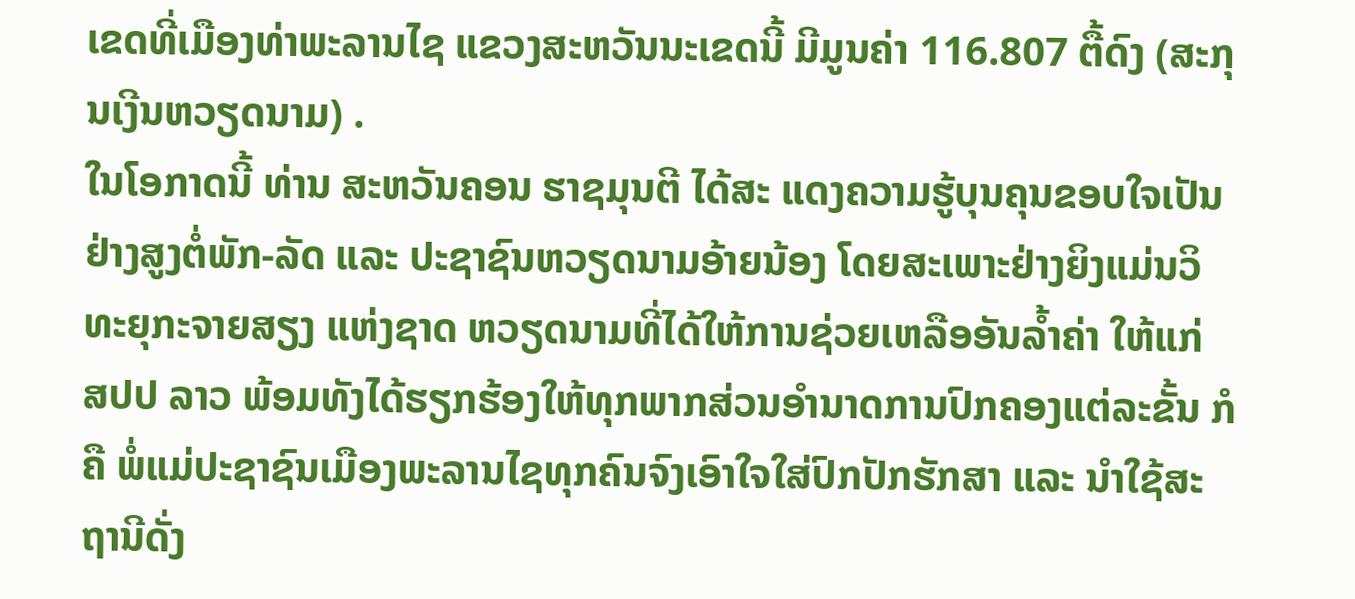ເຂດທີ່ເມືອງທ່າພະລານໄຊ ແຂວງສະຫວັນນະເຂດນີ້ ມີມູນຄ່າ 116.807 ຕື້ດົງ (ສະກຸນເງີນຫວຽດນາມ) .
ໃນໂອກາດນີ້ ທ່ານ ສະຫວັນຄອນ ຮາຊມຸນຕີ ໄດ້ສະ ແດງຄວາມຮູ້ບຸນຄຸນຂອບໃຈເປັນຢ່າງສູງຕໍ່ພັກ-ລັດ ແລະ ປະຊາຊົນຫວຽດນາມອ້າຍນ້ອງ ໂດຍສະເພາະຢ່າງຍິງແມ່ນວິທະຍຸກະຈາຍສຽງ ແຫ່ງຊາດ ຫວຽດນາມທີ່ໄດ້ໃຫ້ການຊ່ວຍເຫລືອອັນລໍ້າຄ່າ ໃຫ້ແກ່ ສປປ ລາວ ພ້ອມທັງໄດ້ຮຽກຮ້ອງໃຫ້ທຸກພາກສ່ວນອໍານາດການປົກຄອງແຕ່ລະຂັ້ນ ກໍຄື ພໍ່ແມ່ປະຊາຊົນເມືອງພະລານໄຊທຸກຄົນຈົງເອົາໃຈໃສ່ປົກປັກຮັກສາ ແລະ ນໍາໃຊ້ສະຖານີດັ່ງ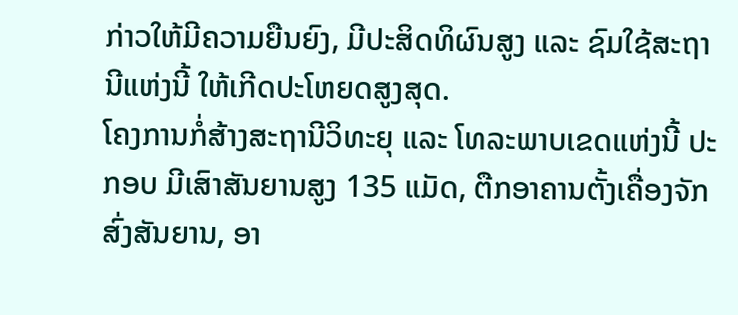ກ່າວໃຫ້ມີຄວາມຍືນຍົງ, ມີປະສິດທິຜົນສູງ ແລະ ຊົມໃຊ້ສະຖານີແຫ່ງນີ້ ໃຫ້ເກີດປະໂຫຍດສູງສຸດ.
ໂຄງການກໍ່ສ້າງສະຖານີວິທະຍຸ ແລະ ໂທລະພາບເຂດແຫ່ງນີ້ ປະກອບ ມີເສົາສັນຍານສູງ 135 ແມັດ, ຕືກອາຄານຕັ້ງເຄື່ອງຈັກສົ່ງສັນຍານ, ອາ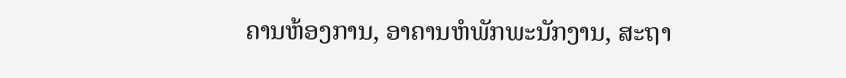ຄານຫ້ອງການ, ອາຄານຫໍພັກພະນັກງານ, ສະຖາ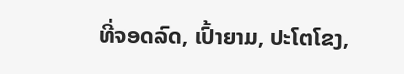ທີ່ຈອດລົດ, ເປົ້າຍາມ, ປະໂຕໂຂງ,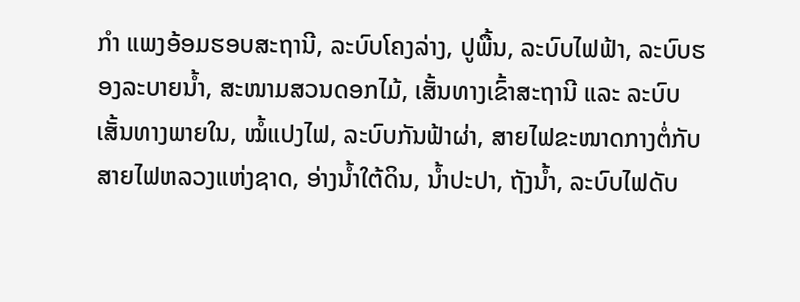ກໍາ ແພງອ້ອມຮອບສະຖານີ, ລະບົບໂຄງລ່າງ, ປູພື້ນ, ລະບົບໄຟຟ້າ, ລະບົບຮອງລະບາຍນ້ຳ, ສະໜາມສວນດອກໄມ້, ເສັ້ນທາງເຂົ້າສະຖານີ ແລະ ລະບົບ ເສັ້ນທາງພາຍໃນ, ໝໍ້ແປງໄຟ, ລະບົບກັນຟ້າຜ່າ, ສາຍໄຟຂະໜາດກາງຕໍ່ກັບສາຍໄຟຫລວງແຫ່ງຊາດ, ອ່າງນ້ຳໃຕ້ດິນ, ນ້ຳປະປາ, ຖັງນ້ຳ, ລະບົບໄຟດັບ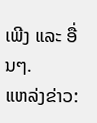ເພີງ ແລະ ອື່ນໆ.
ແຫລ່ງຂ່າວ: